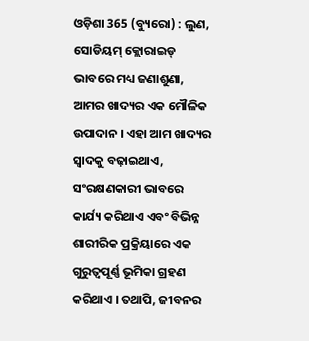ଓଡ଼ିଶା 365 (ବ୍ୟୁରୋ) : ଲୁଣ, ସୋଡିୟମ୍ କ୍ଲୋରାଇଡ୍ ଭାବରେ ମଧ୍ୟ ଜଣାଶୁଣା, ଆମର ଖାଦ୍ୟର ଏକ ମୌଳିକ ଉପାଦାନ । ଏହା ଆମ ଖାଦ୍ୟର ସ୍ୱାଦକୁ ବଢ଼ାଇଥାଏ, ସଂରକ୍ଷଣକାରୀ ଭାବରେ କାର୍ଯ୍ୟ କରିଥାଏ ଏବଂ ବିଭିନ୍ନ ଶାରୀରିକ ପ୍ରକ୍ରିୟାରେ ଏକ ଗୁରୁତ୍ୱପୂର୍ଣ୍ଣ ଭୂମିକା ଗ୍ରହଣ କରିଥାଏ । ତଥାପି, ଜୀବନର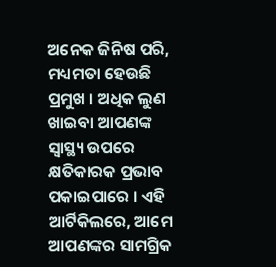ଅନେକ ଜିନିଷ ପରି, ମଧ୍ୟମତା ହେଉଛି ପ୍ରମୁଖ । ଅଧିକ ଲୁଣ ଖାଇବା ଆପଣଙ୍କ ସ୍ୱାସ୍ଥ୍ୟ ଉପରେ କ୍ଷତିକାରକ ପ୍ରଭାବ ପକାଇପାରେ । ଏହି ଆର୍ଟିକିଲରେ, ଆମେ ଆପଣଙ୍କର ସାମଗ୍ରିକ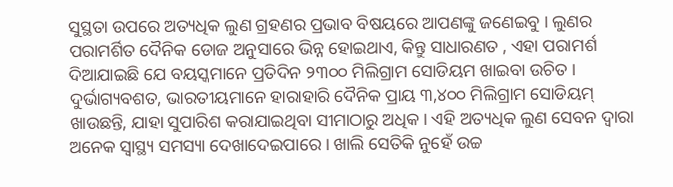ସୁସ୍ଥତା ଉପରେ ଅତ୍ୟଧିକ ଲୁଣ ଗ୍ରହଣର ପ୍ରଭାବ ବିଷୟରେ ଆପଣଙ୍କୁ ଜଣେଇବୁ । ଲୁଣର ପରାମର୍ଶିତ ଦୈନିକ ଡୋଜ ଅନୁସାରେ ଭିନ୍ନ ହୋଇଥାଏ, କିନ୍ତୁ ସାଧାରଣତ , ଏହା ପରାମର୍ଶ ଦିଆଯାଇଛି ଯେ ବୟସ୍କମାନେ ପ୍ରତିଦିନ ୨୩୦୦ ମିଲିଗ୍ରାମ ସୋଡିୟମ ଖାଇବା ଉଚିତ । ଦୁର୍ଭାଗ୍ୟବଶତ, ଭାରତୀୟମାନେ ହାରାହାରି ଦୈନିକ ପ୍ରାୟ ୩,୪୦୦ ମିଲିଗ୍ରାମ ସୋଡିୟମ୍ ଖାଉଛନ୍ତି, ଯାହା ସୁପାରିଶ କରାଯାଇଥିବା ସୀମାଠାରୁ ଅଧିକ । ଏହି ଅତ୍ୟଧିକ ଲୁଣ ସେବନ ଦ୍ୱାରା ଅନେକ ସ୍ୱାସ୍ଥ୍ୟ ସମସ୍ୟା ଦେଖାଦେଇପାରେ । ଖାଲି ସେତିକି ନୁହେଁ ଉଚ୍ଚ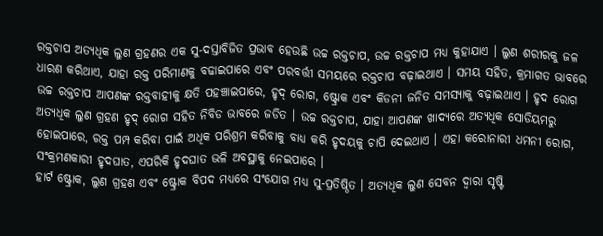ରକ୍ତଚାପ ଅତ୍ୟଧିକ ଲୁଣ ଗ୍ରହଣର ଏକ ସୁ-ଦସ୍ତାବିଜିତ ପ୍ରଭାବ ହେଉଛି ଉଚ୍ଚ ରକ୍ତଚାପ, ଉଚ୍ଚ ରକ୍ତଚାପ ମଧ୍ୟ କୁହାଯାଏ । ଲୁଣ ଶରୀରକୁ ଜଳ ଧାରଣ କରିଥାଏ, ଯାହା ରକ୍ତ ପରିମାଣକୁ ବଢାଇପାରେ ଏବଂ ପରବର୍ତ୍ତୀ ସମୟରେ ରକ୍ତଚାପ ବଢ଼ାଇଥାଏ । ସମୟ ସହିତ, କ୍ରମାଗତ ଭାବରେ ଉଚ୍ଚ ରକ୍ତଚାପ ଆପଣଙ୍କ ରକ୍ତବାହୀକୁ କ୍ଷତି ପହଞ୍ଚାଇପାରେ, ହୃଦ୍ ରୋଗ, ଷ୍ଟ୍ରୋକ ଏବଂ କିଡନୀ ଜନିତ ସମସ୍ୟାକୁ ବଢ଼ାଇଥାଏ । ହୃଦ ରୋଗ
ଅତ୍ୟଧିକ ଲୁଣ ଗ୍ରହଣ ହୃଦ୍ ରୋଗ ସହିତ ନିବିଡ ଭାବରେ ଜଡିତ । ଉଚ୍ଚ ରକ୍ତଚାପ, ଯାହା ଆପଣଙ୍କ ଖାଦ୍ୟରେ ଅତ୍ୟଧିକ ସୋଡିୟମରୁ ହୋଇପାରେ, ରକ୍ତ ପମ୍ପ କରିବା ପାଇଁ ଅଧିକ ପରିଶ୍ରମ କରିବାକୁ ବାଧ୍ୟ କରି ହୃଦୟକୁ ଚାପି ଦେଇଥାଏ । ଏହା କରୋନାରୀ ଧମନୀ ରୋଗ, ସଂକ୍ରମଣକାରୀ ହୃଦଘାତ, ଏପରିକି ହୃଦଘାତ ଭଳି ଅବସ୍ଥାକୁ ନେଇପାରେ ।
ହାର୍ଟ ଷ୍ଟ୍ରୋକ, ଲୁଣ ଗ୍ରହଣ ଏବଂ ଷ୍ଟ୍ରୋକ ବିପଦ ମଧ୍ୟରେ ସଂଯୋଗ ମଧ୍ୟ ସୁ-ପ୍ରତିଷ୍ଠିତ । ଅତ୍ୟଧିକ ଲୁଣ ସେବନ ଦ୍ୱାରା ସୃଷ୍ଟି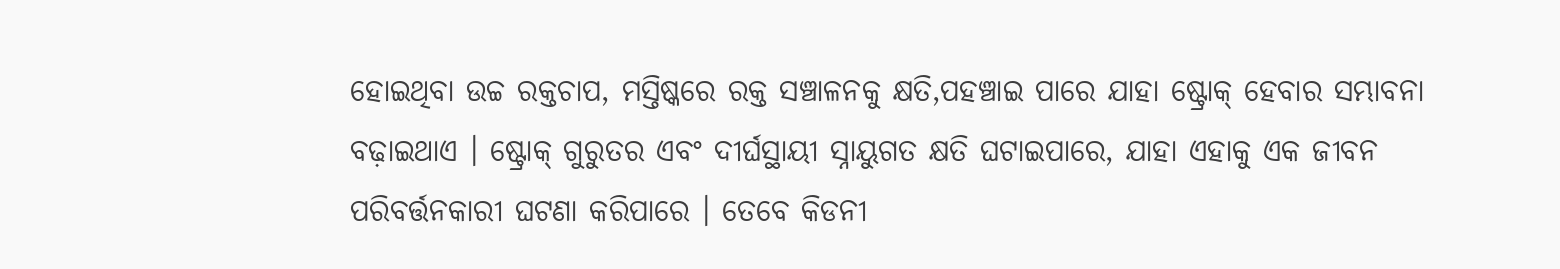ହୋଇଥିବା ଉଚ୍ଚ ରକ୍ତଚାପ, ମସ୍ତିଷ୍କରେ ରକ୍ତ ସଞ୍ଚାଳନକୁ କ୍ଷତି,ପହଞ୍ଚାଇ ପାରେ ଯାହା ଷ୍ଟ୍ରୋକ୍ ହେବାର ସମ୍ଭାବନା ବଢ଼ାଇଥାଏ । ଷ୍ଟ୍ରୋକ୍ ଗୁରୁତର ଏବଂ ଦୀର୍ଘସ୍ଥାୟୀ ସ୍ନାୟୁଗତ କ୍ଷତି ଘଟାଇପାରେ, ଯାହା ଏହାକୁ ଏକ ଜୀବନ ପରିବର୍ତ୍ତନକାରୀ ଘଟଣା କରିପାରେ । ତେବେ କିଡନୀ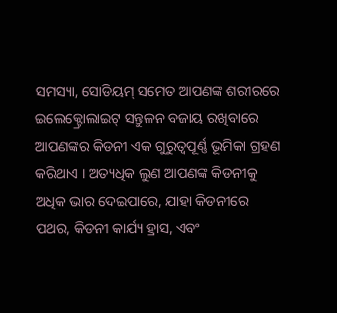ସମସ୍ୟା, ସୋଡିୟମ୍ ସମେତ ଆପଣଙ୍କ ଶରୀରରେ ଇଲେକ୍ଟ୍ରୋଲାଇଟ୍ ସନ୍ତୁଳନ ବଜାୟ ରଖିବାରେ ଆପଣଙ୍କର କିଡନୀ ଏକ ଗୁରୁତ୍ୱପୂର୍ଣ୍ଣ ଭୂମିକା ଗ୍ରହଣ କରିଥାଏ । ଅତ୍ୟଧିକ ଲୁଣ ଆପଣଙ୍କ କିଡନୀକୁ ଅଧିକ ଭାର ଦେଇପାରେ, ଯାହା କିଡନୀରେ ପଥର, କିଡନୀ କାର୍ଯ୍ୟ ହ୍ରାସ, ଏବଂ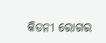କିଡନୀ ରୋଗର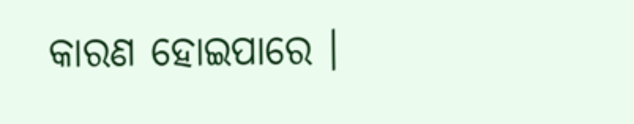କାରଣ ହୋଇପାରେ ।